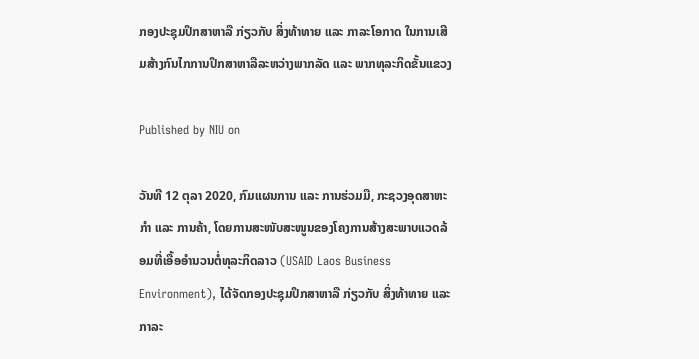ກອງປະຊຸມປຶກສາຫາລື ກ່ຽວກັບ ສິ່ງທ້າທາຍ ແລະ ກາລະໂອກາດ ໃນການເສີມສ້າງກົນໄກການປຶກສາຫາລືລະຫວ່າງພາກລັດ ແລະ ພາກທຸລະກິດຂັ້ນແຂວງ

Published by NIU on

ວັນທີ 12 ຕຸລາ 2020, ກົມແຜນການ ແລະ ການຮ່ວມມື, ກະຊວງອຸດສາຫະກໍາ ແລະ ການຄ້າ, ໂດຍການສະໜັບສະໜູນຂອງໂຄງການສ້າງສະພາບແວດລ້ອມທີ່ເອື້ອອຳນວນຕໍ່ທຸລະກິດລາວ (USAID Laos Business Environment), ໄດ້ຈັດກອງປະຊຸມປຶກສາຫາລື ກ່ຽວກັບ ສິ່ງທ້າທາຍ ແລະ ກາລະ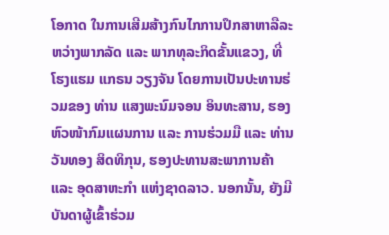ໂອກາດ ໃນການເສີມສ້າງກົນໄກການປຶກສາຫາລືລະຫວ່າງພາກລັດ ແລະ ພາກທຸລະກິດຂັ້ນແຂວງ, ທີ່ ໂຮງແຮມ ແກຣນ ວຽງຈັນ ໂດຍການເປັນປະທານຮ່ວມຂອງ ທ່ານ ແສງພະນົມຈອນ ອິນທະສານ, ຮອງຫົວໜ້າກົມແຜນການ ແລະ ການຮ່ວມມື ແລະ ທ່ານ ວັນທອງ ສິດທິກຸນ, ຮອງປະທານສະພາການຄ້າ ແລະ ອຸດສາຫະກໍາ ແຫ່ງຊາດລາວ. ນອກນັ້ນ, ຍັງມີບັນດາຜູ້ເຂົ້າຮ່ວມ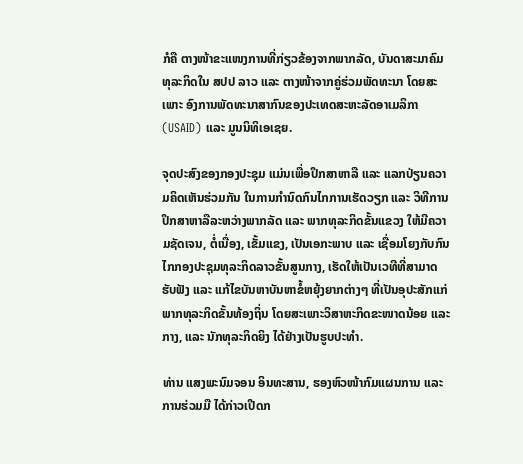ກໍຄື ຕາງໜ້າຂະແໜງການທີ່ກ່ຽວຂ້ອງຈາກພາກລັດ, ບັນດາສະມາຄົມທຸລະກິດໃນ ສປປ ລາວ ແລະ ຕາງໜ້າຈາກຄູ່ຮ່ວມພັດທະນາ ໂດຍສະເພາະ ອົງການພັດທະນາສາກົນຂອງປະເທດສະຫະລັດອາເມລິກາ (USAID) ແລະ ມູນນິທິເອເຊຍ.

ຈຸດປະສົງຂອງກອງປະຊຸມ ແມ່ນເພື່ອປຶກສາຫາລື ແລະ ແລກປ່ຽນຄວາມຄິດເຫັນຮ່ວມກັນ ໃນການກໍານົດກົນໄກການເຮັດວຽກ ແລະ ວິທີການປຶກສາຫາລືລະຫວ່າງພາກລັດ ແລະ ພາກທຸລະກິດຂັ້ນແຂວງ ໃຫ້ມີຄວາມຊັດເຈນ, ຕໍ່ເນື່ອງ, ເຂັ້ມແຂງ, ເປັນເອກະພາບ ແລະ ເຊື່ອມໂຍງກັບກົນໄກກອງປະຊຸມທຸລະກິດລາວຂັ້ນສູນກາງ, ເຮັດໃຫ້ເປັນເວທີທີ່ສາມາດຮັບຟັງ ແລະ ແກ້ໄຂບັນຫາບັນຫາຂໍ້ຫຍຸ້ງຍາກຕ່າງໆ ທີ່ເປັນອຸປະສັກແກ່ພາກທຸລະກິດຂັ້ນທ້ອງຖິ່ນ ໂດຍສະເພາະວິສາຫະກິດຂະໜາດນ້ອຍ ແລະ ກາງ, ແລະ ນັກທຸລະກິດຍິງ ໄດ້ຢ່າງເປັນຮູບປະທໍາ.

ທ່ານ ແສງພະນົມຈອນ ອິນທະສານ, ຮອງຫົວໜ້າກົມແຜນການ ແລະ ການຮ່ວມມື ໄດ້ກ່າວເປີດກ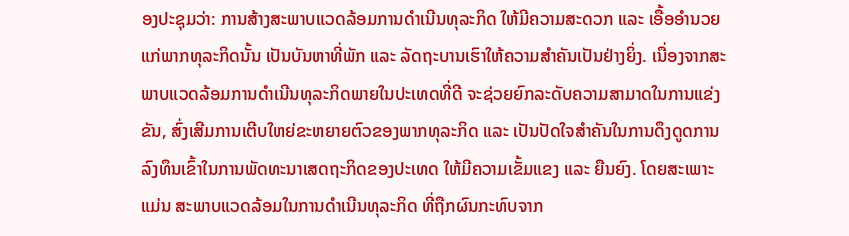ອງປະຊຸມວ່າ: ການສ້າງສະພາບແວດລ້ອມການດຳເນີນທຸລະກິດ ໃຫ້ມີຄວາມສະດວກ ແລະ ເອື້ອອຳນວຍແກ່ພາກທຸລະກິດນັ້ນ ເປັນບັນຫາທີ່ພັກ ແລະ ລັດຖະບານເຮົາໃຫ້ຄວາມສຳຄັນເປັນຢ່າງຍິ່ງ. ເນື່ອງຈາກສະພາບແວດລ້ອມການດຳເນີນທຸລະກິດພາຍໃນປະເທດທີ່ດີ ຈະຊ່ວຍຍົກລະດັບຄວາມສາມາດໃນການແຂ່ງຂັນ, ສົ່ງເສີມການເຕີບໃຫຍ່ຂະຫຍາຍຕົວຂອງພາກທຸລະກິດ ແລະ ເປັນປັດໃຈສໍາຄັນໃນການດຶງດູດການລົງທຶນເຂົ້າໃນການພັດທະນາເສດຖະກິດຂອງປະເທດ ໃຫ້ມີຄວາມເຂັ້ມແຂງ ແລະ ຍືນຍົງ. ໂດຍສະເພາະແມ່ນ ສະພາບແວດລ້ອມໃນການດຳເນີນທຸລະກິດ ທີ່ຖືກຜົນກະທົບຈາກ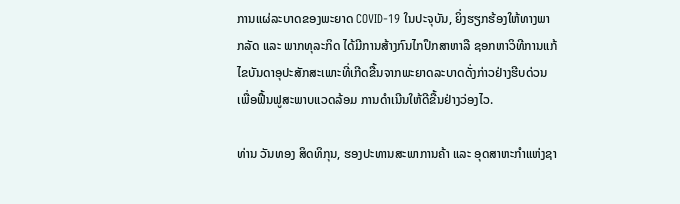ການແຜ່ລະບາດຂອງພະຍາດ COVID-19 ໃນປະຈຸບັນ, ຍິ່ງຮຽກຮ້ອງໃຫ້ທາງພາກລັດ ແລະ ພາກທຸລະກິດ ໄດ້ມີການສ້າງກົນໄກປຶກສາຫາລື ຊອກຫາວິທີການແກ້ໄຂບັນດາອຸປະສັກສະເພາະທີ່ເກີດຂື້ນຈາກພະຍາດລະບາດດັ່ງກ່າວຢ່າງຮີບດ່ວນ ເພື່ອຟື້ນຟູສະພາບແວດລ້ອມ ການດຳເນີນໃຫ້ດີຂື້ນຢ່າງວ່ອງໄວ.

ທ່ານ ວັນທອງ ສິດທິກຸນ, ຮອງປະທານສະພາການຄ້າ ແລະ ອຸດສາຫະກໍາແຫ່ງຊາ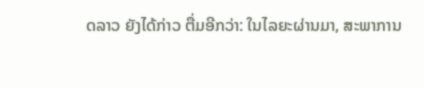ດລາວ ຍັງໄດ້ກ່າວ ຕື່ມອີກວ່າ: ໃນໄລຍະຜ່ານມາ, ສະພາການ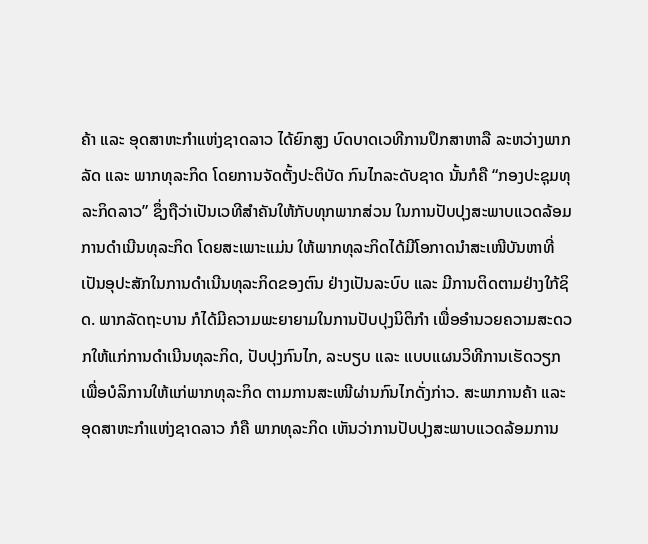ຄ້າ ແລະ ອຸດສາຫະກໍາແຫ່ງຊາດລາວ ໄດ້ຍົກສູງ ບົດບາດເວທີການປຶກສາຫາລື ລະຫວ່າງພາກລັດ ແລະ ພາກທຸລະກິດ ໂດຍການຈັດຕັ້ງປະຕິບັດ ກົນໄກລະດັບຊາດ ນັ້ນກໍຄື “ກອງປະຊຸມທຸລະກິດລາວ” ຊຶ່ງຖືວ່າເປັນເວທີສໍາຄັນໃຫ້ກັບທຸກພາກສ່ວນ ໃນການປັບປຸງສະພາບແວດລ້ອມການດໍາເນີນທຸລະກິດ ໂດຍສະເພາະແມ່ນ ໃຫ້ພາກທຸລະກິດໄດ້ມີໂອກາດນໍາສະເໜີບັນຫາທີ່ເປັນອຸປະສັກໃນການດໍາເນີນທຸລະກິດຂອງຕົນ ຢ່າງເປັນລະບົບ ແລະ ມີການຕິດຕາມຢ່າງໃກ້ຊິດ. ພາກລັດຖະບານ ກໍໄດ້ມີຄວາມພະຍາຍາມໃນການປັບປຸງນິຕິກໍາ ເພື່ອອໍານວຍຄວາມສະດວກໃຫ້ແກ່ການດໍາເນີນທຸລະກິດ, ປັບປຸງກົນໄກ, ລະບຽບ ແລະ ແບບແຜນວິທີການເຮັດວຽກ ເພື່ອບໍລິການໃຫ້ແກ່ພາກທຸລະກິດ ຕາມການສະເໜີຜ່ານກົນໄກດັ່ງກ່າວ. ສະພາການຄ້າ ແລະ ອຸດສາຫະກໍາແຫ່ງຊາດລາວ ກໍຄື ພາກທຸລະກິດ ເຫັນວ່າການປັບປຸງສະພາບແວດລ້ອມການ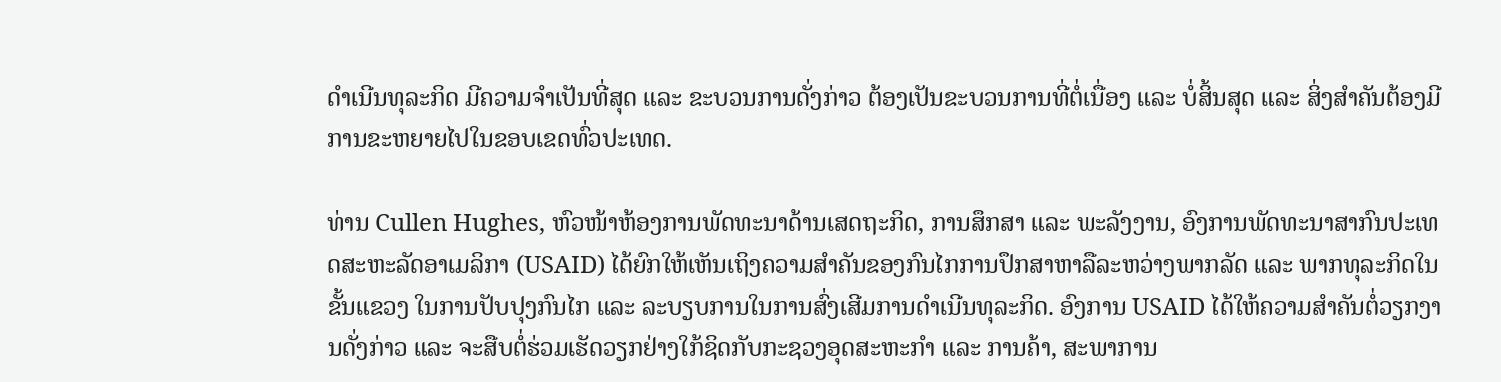ດໍາເນີນທຸລະກິດ ມີຄວາມຈໍາເປັນທີ່ສຸດ ແລະ ຂະບວນການດັ່ງກ່າວ ຕ້ອງເປັນຂະບວນການທີ່ຕໍ່ເນື່ອງ ແລະ ບໍ່ສິ້ນສຸດ ແລະ ສິ່ງສໍາຄັນຕ້ອງມີການຂະຫຍາຍໄປໃນຂອບເຂດທົ່ວປະເທດ.

ທ່ານ Cullen Hughes, ຫົວໜ້າຫ້ອງການພັດທະນາດ້ານເສດຖະກິດ, ການສຶກສາ ແລະ ພະລັງງານ, ອົງການພັດທະນາສາກົນປະເທດສະຫະລັດອາເມລິກາ (USAID) ໄດ້ຍົກໃຫ້ເຫັນເຖິງຄວາມສຳຄັນຂອງກົນໄກການປຶກສາຫາລືລະຫວ່າງພາກລັດ ແລະ ພາກທຸລະກິດໃນຂັ້ນແຂວງ ໃນການປັບປຸງກົນໄກ ແລະ ລະບຽບການໃນການສົ່ງເສີມການດຳເນີນທຸລະກິດ. ອົງການ USAID ໄດ້ໃຫ້ຄວາມສຳຄັນຕໍ່ວຽກງານດັ່ງກ່າວ ແລະ ຈະສືບຕໍ່ຮ່ວມເຮັດວຽກຢ່າງໃກ້ຊິດກັບກະຊວງອຸດສະຫະກຳ ແລະ ການຄ້າ, ສະພາການ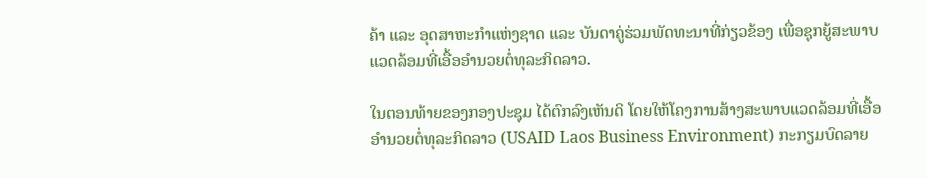ຄ້າ ແລະ ອຸດສາຫະກຳແຫ່ງຊາດ ແລະ ບັນດາຄູ່ຮ່ວມພັດທະນາທີ່ກ່ຽວຂ້ອງ ເພື່ອຊຸກຍູ້ສະພາບແວດລ້ອມທີ່ເອື້ອອຳນວຍຕໍ່ທຸລະກິດລາວ.

ໃນຕອນທ້າຍຂອງກອງປະຊຸມ ໄດ້ຕົກລົງເຫັນດິ ໂດຍໃຫ້ໂຄງການສ້າງສະພາບແວດລ້ອມທີ່ເອື້ອອຳນວຍຕໍ່ທຸລະກິດລາວ (USAID Laos Business Environment) ກະກຽມບົດລາຍ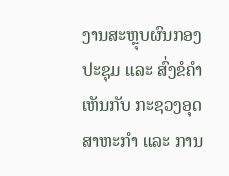ງານສະຫຼຸບຜົນກອງປະຊຸມ ແລະ ສົ່ງຂໍຄໍາເຫັນກັບ ກະຊວງອຸດສາຫະກໍາ ແລະ ການ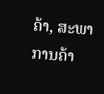ຄ້າ, ສະພາການຄ້າ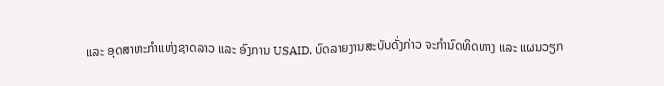ແລະ ອຸດສາຫະກໍາແຫ່ງຊາດລາວ ແລະ ອົງການ USAID. ບົດລາຍງານສະບັບດັ່ງກ່າວ ຈະກໍານົດທິດທາງ ແລະ ແຜນວຽກ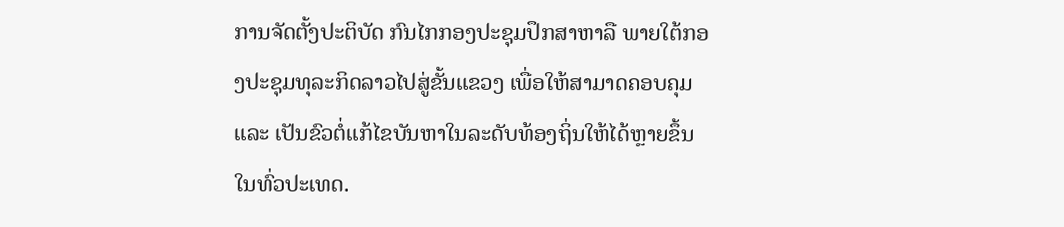ການຈັດຕັ້ງປະຕິບັດ ກົນໄກກອງປະຊຸມປຶກສາຫາລື ພາຍໃຕ້ກອງປະຊຸມທຸລະກິດລາວໄປສູ່ຂັ້ນແຂວງ ເພື່ອໃຫ້ສາມາດຄອບຄຸມ ແລະ ເປັນຂົວຕໍ່ແກ້ໄຂບັນຫາໃນລະດັບທ້ອງຖິ່ນໃຫ້ໄດ້ຫຼາຍຂຶ້ນໃນທົ່ວປະເທດ.